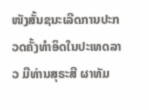ໜັງສັ້ນຊນະເລີດການປະກວດຄັ້ງທຳອິດໃນປະເທດລາວ ມີທ່ານສຸຣະສີ ຜາທັມ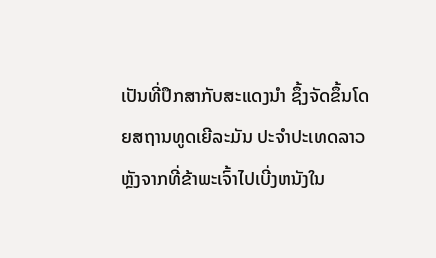ເປັນທີ່ປຶກສາກັບສະແດງນຳ ຊຶ້ງຈັດຂຶ້ນໂດຍສຖານທູດເຍີລະມັນ ປະຈຳປະເທດລາວ
ຫຼັງຈາກທີ່ຂ້າພະເຈົ້າໄປເບີ່ງຫນັງໃນ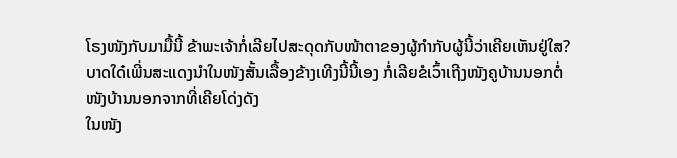ໂຣງໜັງກັບມາມື້ນີ້ ຂ້າພະເຈ້າກໍ່ເລີຍໄປສະດຸດກັບໜ້າຕາຂອງຜູ້ກຳກັບຜູ້ນີ້ວ່າເຄີຍເຫັນຢູ່ໃສ?
ບາດໃດ໋ເພີ່ນສະແດງນຳໃນໜັງສັ້ນເລື້ອງຂ້າງເທີງນີ້ນີ້ເອງ ກໍ່ເລີຍຂໍເວົ້າເຖີງໜັງຄູບ້ານນອກຕໍ່ ໜັງບ້ານນອກຈາກທີ່ເຄີຍໂດ່ງດັງ
ໃນໜັງ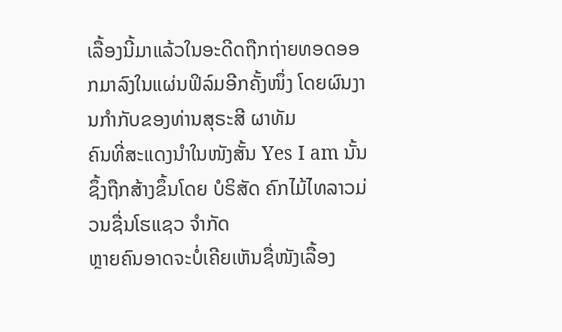ເລື້ອງນີ້ມາແລ້ວໃນອະດີດຖືກຖ່າຍທອດອອກມາລົງໃນແຜ່ນຟິລ໌ມອີກຄັ້ງໜຶ່ງ ໂດຍຜົນງານກຳກັບຂອງທ່ານສຸຣະສີ ຜາທັມ
ຄົນທີ່ສະແດງນຳໃນໜັງສັ້ນ Yes I am ນັ້ນ ຊຶ້ງຖືກສ້າງຂຶ້ນໂດຍ ບໍຣິສັດ ຄົກໄມ້ໄທລາວມ່ວນຊື່ນໂຮແຊວ ຈຳກັດ
ຫຼາຍຄົນອາດຈະບໍ່ເຄີຍເຫັນຊື່ໜັງເລື້ອງ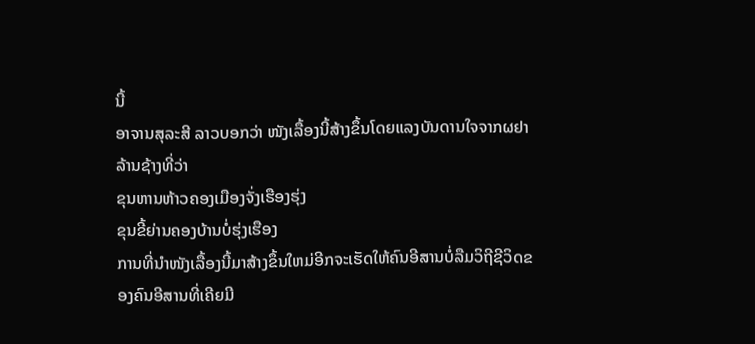ນີ້
ອາຈານສຸລະສີ ລາວບອກວ່າ ໜັງເລື້ອງນີ້ສ້າງຂຶ້ນໂດຍແລງບັນດານໃຈຈາກຜຢາລ້ານຊ້າງທີ່ວ່າ
ຂຸນຫານຫ້າວຄອງເມືອງຈັ່ງເຮືອງຮຸ່ງ
ຂຸນຂີ້ຍ່ານຄອງບ້ານບໍ່ຮຸ່ງເຮືອງ
ການທີ່ນຳໜັງເລື້ອງນີ້ມາສ້າງຂຶ້ນໃຫມ່ອີກຈະເຮັດໃຫ້ຄົນອີສານບໍ່ລືມວິຖີຊີວິດຂອງຄົນອີສານທີ່ເຄີຍມີ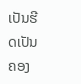ເປັນຮີດເປັນຄອງ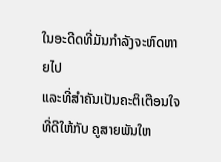ໃນອະດີດທີ່ມັນກຳລັງຈະຫົດຫາຍໄປ
ແລະທີ່ສຳຄັນເປັນຄະຕິເຕືອນໃຈທີ່ດີໃຫ້ກັບ ຄູສາຍພັນໃຫ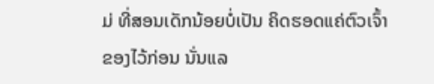ມ່ ທີ່ສອນເດັກນ້ອຍບໍ່ເປັນ ຄິດຮອດແຄ່ຕົວເຈົ້າຂອງໄວ້ກ່ອນ ນັ່ນແລ